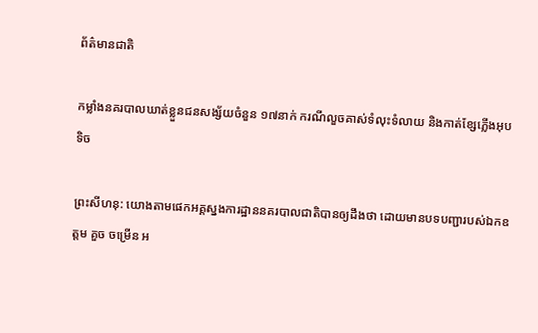ព័ត៌មានជាតិ

កម្លាំងនគរបាលឃាត់ខ្លួនជនសង្ស័យចំនួន ១៧នាក់ ករណីលួចគាស់ទំលុះទំលាយ និងកាត់ខ្សែភ្លើងអុបទិច

ព្រះសីហនុ: យោងតាមផេកអគ្គស្នងការដ្ឋាននគរបាលជាតិបានឲ្យដឹងថា ដោយមានបទបញ្ជារបស់ឯកឧត្ដម គួច ចម្រើន អ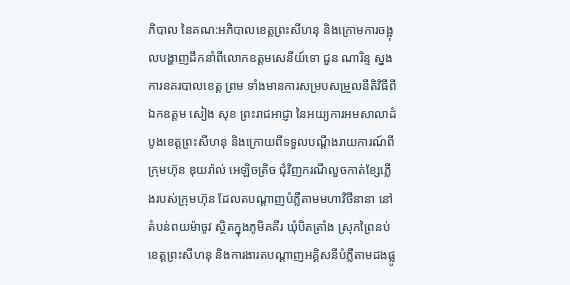ភិបាល នៃគណ:អភិបាលខេត្ដព្រះសីហនុ និងក្រោមការចង្អុលបង្ហាញដឹកនាំពីលោកឧត្ដមសេនីយ៍ទោ ជួន ណារិន្ទ ស្នងការនគរបាលខេត្ដ ព្រម ទាំងមានការសម្របសម្រួលនីតិវិធីពីឯកឧត្ដម សៀង សុខ ព្រះរាជអាជ្ញា នៃអយ្យការអមសាលាដំបូងខេត្ដព្រះសីហនុ និងក្រោយពីទទួលបណ្តឹងរាយការណ៍ពីក្រុមហ៊ុន ឌុយរ៉ាល់ អេឡិចត្រិច ជុំវិញករណីលួចកាត់ខ្សែភ្លើងរបស់ក្រុមហ៊ុន ដែលតបណ្ដាញបំភ្លឺតាមមហាវិថីនានា នៅតំបន់ពយម៉ាចូវ ស្ថិតក្នុងភូមិគគីរ ឃុំបិតត្រាំង ស្រុកព្រៃនប់ ខេត្ដព្រះសីហនុ និងការងារតបណ្ដាញអគ្គិសនីបំភ្លឺតាមដងផ្លូ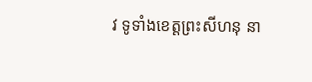វ ទូទាំងខេត្ដព្រះសីហនុ នា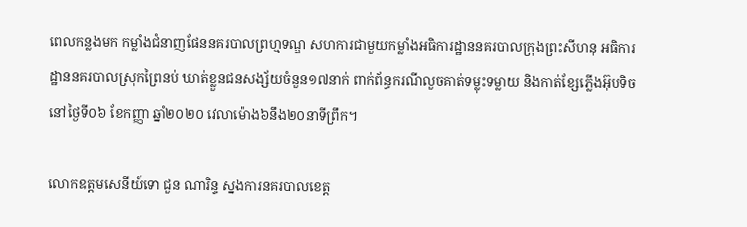ពេលកន្លងមក កម្លាំងជំនាញផែននគរបាលព្រហ្មទណ្ឌ សហការជាមួយកម្លាំងអធិការដ្ឋាននគរបាលក្រុងព្រះសីហនុ អធិការដ្ឋាននគរបាលស្រុកព្រៃនប់ ឃាត់ខ្លួនជនសង្ស័យចំនួន១៧នាក់ ពាក់ព័ន្ធករណីលួចគាត់ទម្លុះទម្លាយ និងកាត់ខ្សែភ្លើងអ៊ុបទិច នៅថ្ងៃទី០៦ ខែកញ្ញា ឆ្នាំ២០២០ វេលាម៉ោង៦នឹង២០នាទីព្រឹក។

លោកឧត្តមសេនីយ៍ទោ ជួន ណារិន្ទ ស្នងការនគរបាលខេត្ត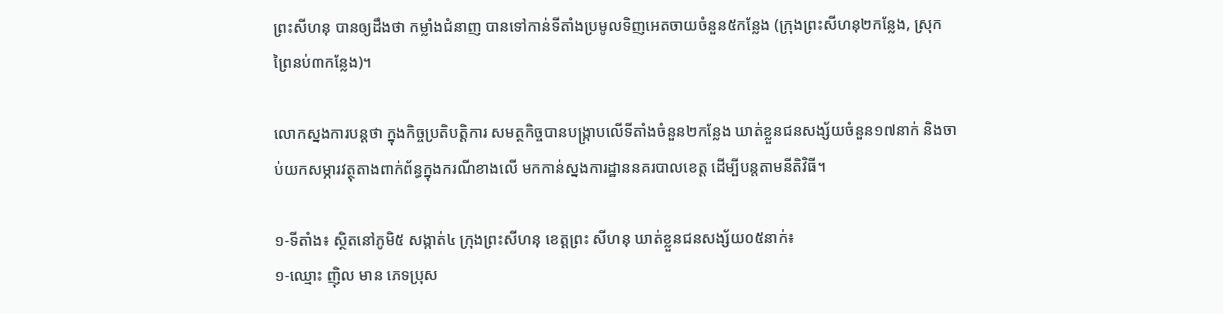ព្រះសីហនុ បានឲ្យដឹងថា កម្លាំងជំនាញ បានទៅកាន់ទីតាំងប្រមូលទិញអេតចាយចំនួន៥កន្លែង (ក្រុងព្រះសីហនុ២កន្លែង, ស្រុកព្រៃនប់៣កន្លែង)។

លោកស្នងការបន្តថា ក្នុងកិច្ចប្រតិបត្តិការ សមត្ថកិច្ចបានបង្ក្រាបលើទីតាំងចំនួន២កន្លែង ឃាត់ខ្លួនជនសង្ស័យចំនួន១៧នាក់ និងចាប់យកសម្ភារវត្ថុតាងពាក់ព័ន្ធក្នុងករណីខាងលើ មកកាន់ស្នងការដ្ឋាននគរបាលខេត្ត ដើម្បីបន្តតាមនីតិវិធី។

១-ទីតាំង៖ ស្ថិតនៅភូមិ៥ សង្កាត់៤ ក្រុងព្រះសីហនុ ខេត្ដព្រះ សីហនុ ឃាត់ខ្លួនជនសង្ស័យ០៥នាក់៖
១-ឈ្មោះ ញ៉ិល មាន ភេទប្រុស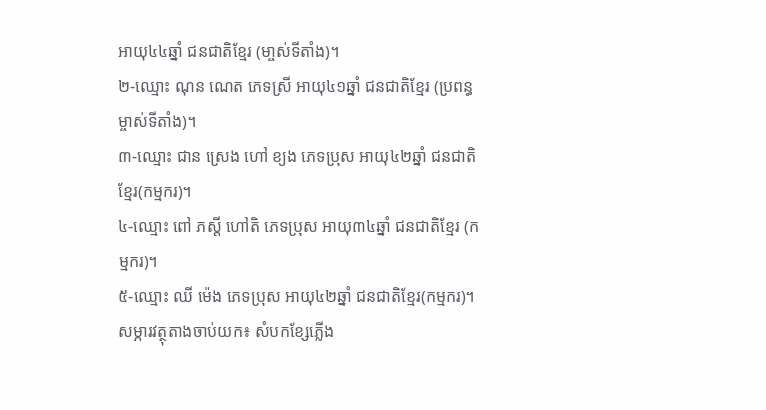អាយុ៤៤ឆ្នាំ ជនជាតិខ្មែរ (មា្ចស់ទីតាំង)។
២-ឈ្មោះ ណុន ណេត ភេទស្រី អាយុ៤១ឆ្នាំ ជនជាតិខ្មែរ (ប្រពន្ធម្ចាស់ទីតាំង)។
៣-ឈ្មោះ ជាន ស្រេង ហៅ ខ្យង ភេទប្រុស អាយុ៤២ឆ្នាំ ជនជាតិខ្មែរ(កម្មករ)។
៤-ឈ្មោះ ពៅ ភស្ដី ហៅតិ ភេទប្រុស អាយុ៣៤ឆ្នាំ ជនជាតិខ្មែរ (កម្មករ)។
៥-ឈ្មោះ ឈី ម៉េង ភេទប្រុស អាយុ៤២ឆ្នាំ ជនជាតិខ្មែរ(កម្មករ)។
សម្ភារវត្ថុតាងចាប់យក៖ សំបកខ្សែភ្លើង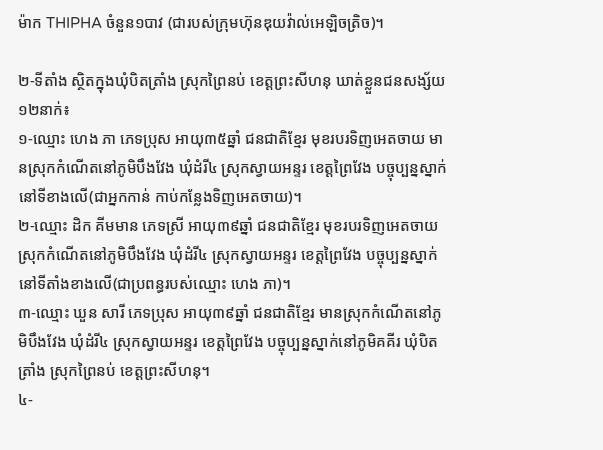ម៉ាក THIPHA ចំនួន១បាវ (ជារបស់ក្រុមហ៊ុនឌុយវ៉ាល់អេឡិចត្រិច)។

២-ទីតាំង ស្ថិតក្នុងឃុំបិតត្រាំង ស្រុកព្រៃនប់ ខេត្ដព្រះសីហនុ ឃាត់ខ្លួនជនសង្ស័យ១២នាក់៖
១-ឈ្មោះ ហេង ភា ភេទប្រុស អាយុ៣៥ឆ្នាំ ជនជាតិខ្មែរ មុខរបរទិញអេតចាយ មានស្រុកកំណើតនៅភូមិបឹងវែង ឃុំដំរី៤ ស្រុកស្វាយអន្ទរ ខេត្តព្រៃវែង បច្ចុប្បន្នស្នាក់នៅទីខាងលើ(ជាអ្នកកាន់ កាប់កន្លែងទិញអេតចាយ)។
២-ឈ្មោះ ដិក គីមមាន ភេទស្រី អាយុ៣៩ឆ្នាំ ជនជាតិខ្មែរ មុខរបរទិញអេតចាយ ស្រុកកំណើតនៅភូមិបឹងវែង ឃុំដំរី៤ ស្រុកស្វាយអន្ទរ ខេត្តព្រៃវែង បច្ចុប្បន្នស្នាក់នៅទីតាំងខាងលើ(ជាប្រពន្ធរបស់ឈ្មោះ ហេង ភា)។
៣-ឈ្មោះ ឃួន សារី ភេទប្រុស អាយុ៣៩ឆ្នាំ ជនជាតិខ្មែរ មានស្រុកកំណើតនៅភូមិបឹងវែង ឃុំដំរី៤ ស្រុកស្វាយអន្ទរ ខេត្តព្រៃវែង បច្ចុប្បន្នស្នាក់នៅភូមិគគីរ ឃុំបិតត្រាំង ស្រុកព្រៃនប់ ខេត្តព្រះសីហនុ។
៤-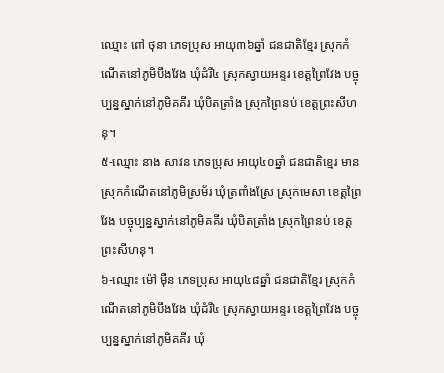ឈ្មោះ ពៅ ថុនា ភេទប្រុស អាយុ៣៦ឆ្នាំ ជនជាតិខ្មែរ ស្រុកកំណើតនៅភូមិបឹងវែង ឃុំដំរី៤ ស្រុកស្វាយអន្ទរ ខេត្តព្រៃវែង បច្ចុប្បន្នស្នាក់នៅភូមិគគីរ ឃុំបិតត្រាំង ស្រុកព្រៃនប់ ខេត្តព្រះសីហនុ។
៥-ឈ្មោះ នាង សាវន ភេទប្រុស អាយុ៤០ឆ្នាំ ជនជាតិខ្មេរ មានស្រុកកំណើតនៅភូមិស្រម័រ ឃុំត្រពាំងស្រែ ស្រុកមេសា ខេត្តព្រៃវែង បច្ចុប្បន្នស្នាក់នៅភូមិគគីរ ឃុំបិតត្រាំង ស្រុកព្រៃនប់ ខេត្តព្រះសីហនុ។
៦-ឈ្មោះ ម៉ៅ ម៉ឺន ភេទប្រុស អាយុ៤៨ឆ្នាំ ជនជាតិខ្មែរ ស្រុកកំណើតនៅភូមិបឹងវែង ឃុំដំរី៤ ស្រុកស្វាយអន្ទរ ខេត្តព្រៃវែង បច្ចុប្បន្នស្នាក់នៅភូមិគគីរ ឃុំ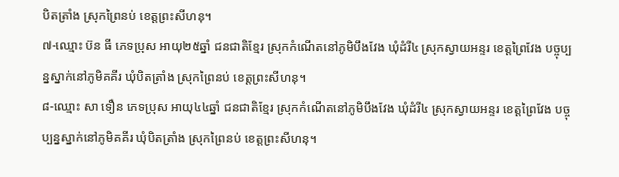បិតត្រាំង ស្រុកព្រៃនប់ ខេត្តព្រះសីហនុ។
៧-ឈ្មោះ ប៊ន ធី ភេទប្រុស អាយុ២៥ឆ្នាំ ជនជាតិខ្មែរ ស្រុកកំណើតនៅភូមិបឹងវែង ឃុំដំរី៤ ស្រុកស្វាយអន្ទរ ខេត្តព្រៃវែង បច្ចុប្បន្នស្នាក់នៅភូមិគគីរ ឃុំបិតត្រាំង ស្រុកព្រៃនប់ ខេត្តព្រះសីហនុ។
៨-ឈ្មោះ សា ទឿន ភេទប្រុស អាយុ៤៤ឆ្នាំ ជនជាតិខ្មែរ ស្រុកកំណើតនៅភូមិបឹងវែង ឃុំដំរី៤ ស្រុកស្វាយអន្ទរ ខេត្តព្រៃវែង បច្ចុប្បន្នស្នាក់នៅភូមិគគីរ ឃុំបិតត្រាំង ស្រុកព្រៃនប់ ខេត្តព្រះសីហនុ។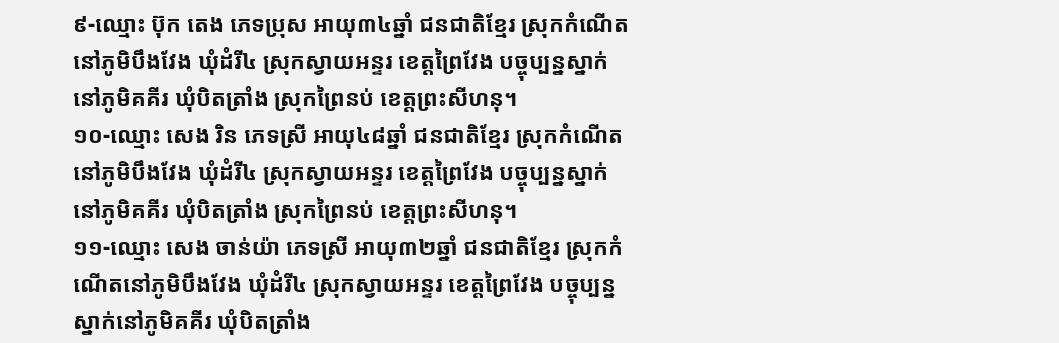៩-ឈ្មោះ ប៊ុក តេង ភេទប្រុស អាយុ៣៤ឆ្នាំ ជនជាតិខ្មែរ ស្រុកកំណើតនៅភូមិបឹងវែង ឃុំដំរី៤ ស្រុកស្វាយអន្ទរ ខេត្តព្រៃវែង បច្ចុប្បន្នស្នាក់នៅភូមិគគីរ ឃុំបិតត្រាំង ស្រុកព្រៃនប់ ខេត្តព្រះសីហនុ។
១០-ឈ្មោះ សេង រិន ភេទស្រី អាយុ៤៨ឆ្នាំ ជនជាតិខ្មែរ ស្រុកកំណើតនៅភូមិបឹងវែង ឃុំដំរី៤ ស្រុកស្វាយអន្ទរ ខេត្តព្រៃវែង បច្ចុប្បន្នស្នាក់នៅភូមិគគីរ ឃុំបិតត្រាំង ស្រុកព្រៃនប់ ខេត្តព្រះសីហនុ។
១១-ឈ្មោះ សេង ចាន់យ៉ា ភេទស្រី អាយុ៣២ឆ្នាំ ជនជាតិខ្មែរ ស្រុកកំណើតនៅភូមិបឹងវែង ឃុំដំរី៤ ស្រុកស្វាយអន្ទរ ខេត្តព្រៃវែង បច្ចុប្បន្នស្នាក់នៅភូមិគគីរ ឃុំបិតត្រាំង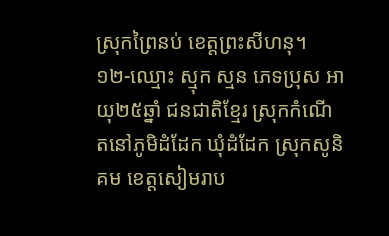ស្រុកព្រៃនប់ ខេត្តព្រះសីហនុ។
១២-ឈ្មោះ ស្មុក ស្មន ភេទប្រុស អាយុ២៥ឆ្នាំ ជនជាតិខ្មែរ ស្រុកកំណើតនៅភូមិដំដែក ឃុំដំដែក ស្រុកសូនិគម ខេត្តសៀមរាប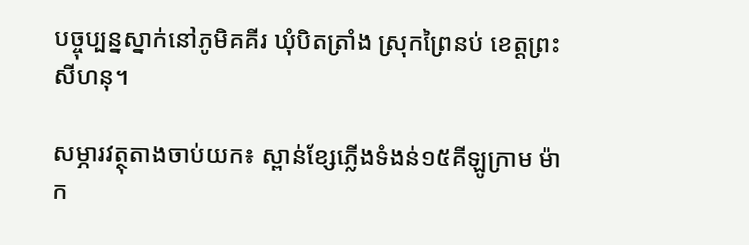បច្ចុប្បន្នស្នាក់នៅភូមិគគីរ ឃុំបិតត្រាំង ស្រុកព្រៃនប់ ខេត្តព្រះសីហនុ។

សម្ភារវត្ថុតាងចាប់យក៖ ស្ពាន់ខ្សែភ្លើងទំងន់១៥គីឡូក្រាម ម៉ាក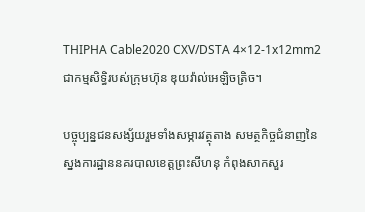THIPHA Cable2020 CXV/DSTA 4×12-1x12mm2 ជាកម្មសិទ្ធិរបស់ក្រុមហ៊ុន ឌុយវ៉ាល់អេឡិចត្រិច។

បច្ចុប្បន្នជនសង្ស័យរួមទាំងសម្ភារវត្ថុតាង សមត្ថកិច្ចជំនាញនៃស្នងការដ្ឋាននគរបាលខេត្ដព្រះសីហនុ កំពុងសាកសួរ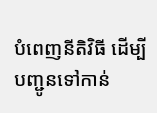បំពេញនីតិវិធី ដើម្បីបញ្ជូនទៅកាន់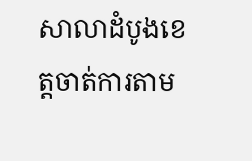សាលាដំបូងខេត្ដចាត់ការតាម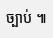ច្បាប់ ៕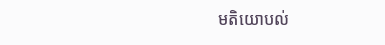មតិយោបល់